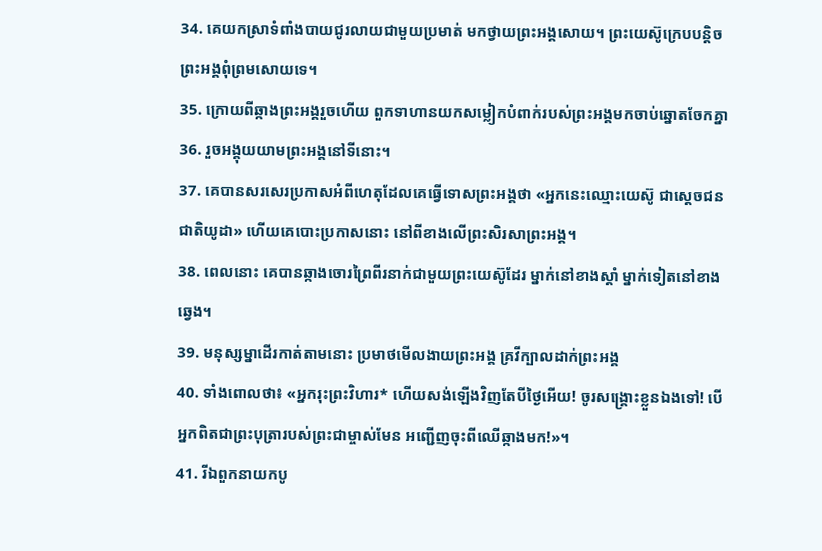34. គេយកស្រាទំពាំងបាយជូរលាយជាមួយប្រមាត់ មកថ្វាយព្រះអង្គសោយ។ ព្រះយេស៊ូក្រេបបន្ដិច ព្រះអង្គពុំព្រមសោយទេ។
35. ក្រោយពីឆ្កាងព្រះអង្គរួចហើយ ពួកទាហានយកសម្លៀកបំពាក់របស់ព្រះអង្គមកចាប់ឆ្នោតចែកគ្នា
36. រួចអង្គុយយាមព្រះអង្គនៅទីនោះ។
37. គេបានសរសេរប្រកាសអំពីហេតុដែលគេធ្វើទោសព្រះអង្គថា «អ្នកនេះឈ្មោះយេស៊ូ ជាស្ដេចជនជាតិយូដា» ហើយគេបោះប្រកាសនោះ នៅពីខាងលើព្រះសិរសាព្រះអង្គ។
38. ពេលនោះ គេបានឆ្កាងចោរព្រៃពីរនាក់ជាមួយព្រះយេស៊ូដែរ ម្នាក់នៅខាងស្ដាំ ម្នាក់ទៀតនៅខាងឆ្វេង។
39. មនុស្សម្នាដើរកាត់តាមនោះ ប្រមាថមើលងាយព្រះអង្គ គ្រវីក្បាលដាក់ព្រះអង្គ
40. ទាំងពោលថា៖ «អ្នករុះព្រះវិហារ* ហើយសង់ឡើងវិញតែបីថ្ងៃអើយ! ចូរសង្គ្រោះខ្លួនឯងទៅ! បើអ្នកពិតជាព្រះបុត្រារបស់ព្រះជាម្ចាស់មែន អញ្ជើញចុះពីឈើឆ្កាងមក!»។
41. រីឯពួកនាយកបូ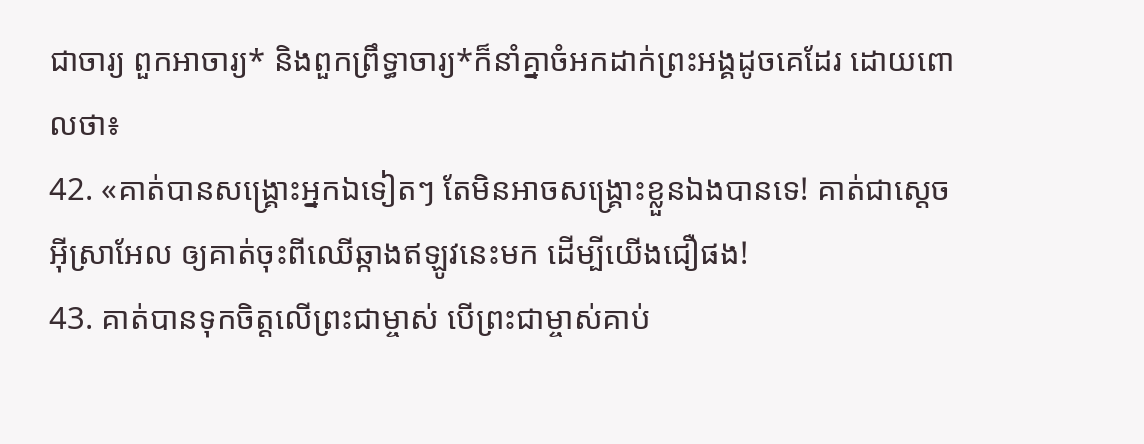ជាចារ្យ ពួកអាចារ្យ* និងពួកព្រឹទ្ធាចារ្យ*ក៏នាំគ្នាចំអកដាក់ព្រះអង្គដូចគេដែរ ដោយពោលថា៖
42. «គាត់បានសង្គ្រោះអ្នកឯទៀតៗ តែមិនអាចសង្គ្រោះខ្លួនឯងបានទេ! គាត់ជាស្ដេចអ៊ីស្រាអែល ឲ្យគាត់ចុះពីឈើឆ្កាងឥឡូវនេះមក ដើម្បីយើងជឿផង!
43. គាត់បានទុកចិត្តលើព្រះជាម្ចាស់ បើព្រះជាម្ចាស់គាប់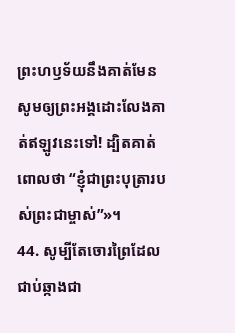ព្រះហឫទ័យនឹងគាត់មែន សូមឲ្យព្រះអង្គដោះលែងគាត់ឥឡូវនេះទៅ! ដ្បិតគាត់ពោលថា “ខ្ញុំជាព្រះបុត្រារបស់ព្រះជាម្ចាស់”»។
44. សូម្បីតែចោរព្រៃដែលជាប់ឆ្កាងជា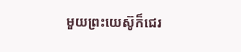មួយព្រះយេស៊ូក៏ជេរ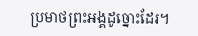ប្រមាថព្រះអង្គដូច្នោះដែរ។